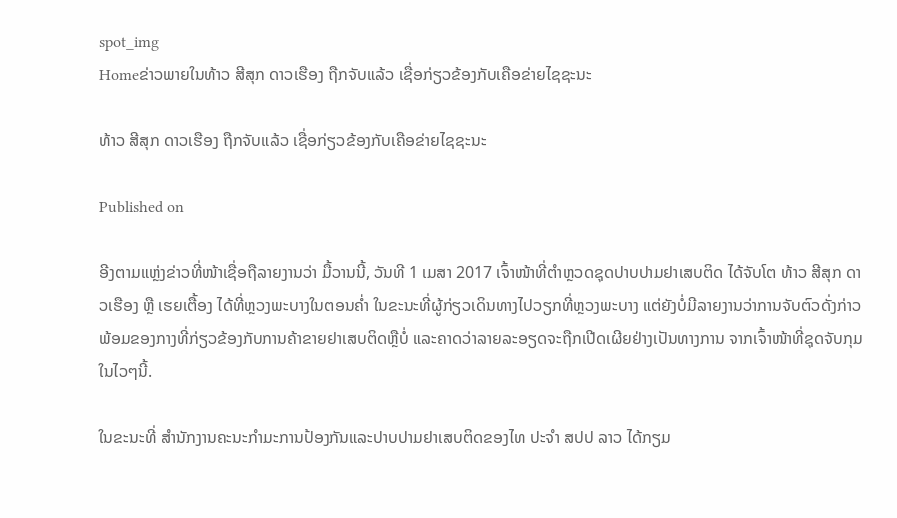spot_img
Homeຂ່າວພາຍໃນທ້າວ ສີສຸກ ດາວເຮືອງ ຖືກຈັບແລ້ວ ເຊື່ອກ່ຽວຂ້ອງກັບເຄືອຂ່າຍໄຊຊະນະ

ທ້າວ ສີສຸກ ດາວເຮືອງ ຖືກຈັບແລ້ວ ເຊື່ອກ່ຽວຂ້ອງກັບເຄືອຂ່າຍໄຊຊະນະ

Published on

ອີງຕາມແຫຼ່ງຂ່າວທີ່ໜ້າເຊື່ອຖືລາຍງານວ່າ ມື້ວານນີ້, ວັນທີ 1 ເມສາ 2017 ເຈົ້າໜ້າທີ່ຕຳຫຼວດຊຸດປາບປາມຢາເສບຕິດ ໄດ້ຈັບໂຕ ທ້າວ ສີສຸກ ດາວເຮືອງ ຫຼື ເຮຍເຕື້ອງ ໄດ້ທີ່ຫຼວງພະບາງໃນຕອນຄ່ຳ ໃນຂະນະທີ່ຜູ້ກ່ຽວເດິນທາງໄປວຽກທີ່ຫຼວງພະບາງ ແຕ່ຍັງບໍ່ມີລາຍງານວ່າການຈັບຕົວດັ່ງກ່າວ ພ້ອມຂອງກາງທີ່ກ່ຽວຂ້ອງກັບການຄ້າຂາຍຢາເສບຕິດຫຼືບໍ່ ແລະຄາດວ່າລາຍລະອຽດຈະຖືກເປີດເຜີຍຢ່າງເປັນທາງການ ຈາກເຈົ້າໜ້າທີ່ຊຸດຈັບກຸມໃນໄວໆນີ້.

ໃນຂະນະທີ່ ສຳນັກງານຄະນະກຳມະການປ້ອງກັນແລະປາບປາມຢາເສບຕິດຂອງໄທ ປະຈຳ ສປປ ລາວ ໄດ້ກຽມ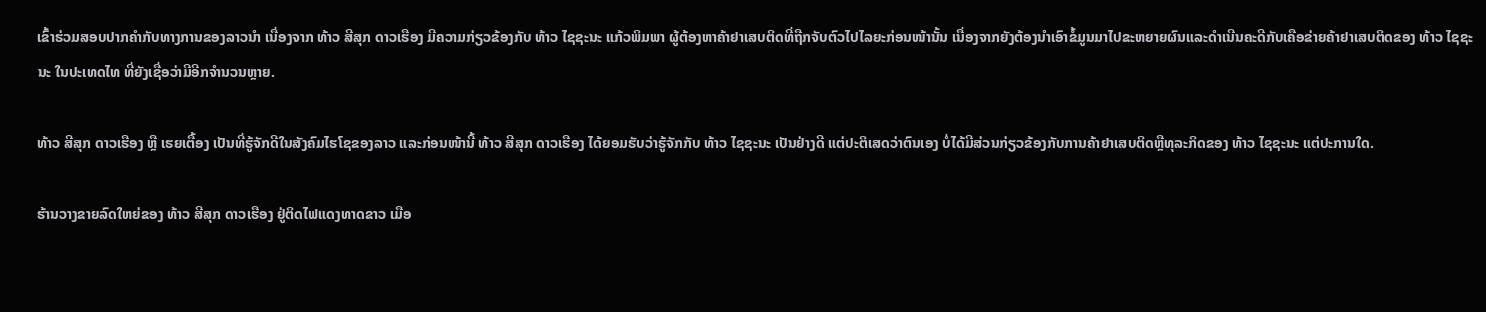ເຂົ້າຮ່ວມສອບປາກຄຳກັບທາງການຂອງລາວນຳ ເນື່ອງຈາກ ທ້າວ ສີສຸກ ດາວເຮືອງ ມີຄວາມກ່ຽວຂ້ອງກັບ ທ້າວ ໄຊຊະນະ ແກ້ວພິມພາ ຜູ້ຕ້ອງຫາຄ້າຢາເສບຕິດທີ່ຖືກຈັບຕົວໄປໄລຍະກ່ອນໜ້ານັ້ນ ເນື່ອງຈາກຍັງຕ້ອງນຳເອົາຂໍ້ມູນມາໄປຂະຫຍາຍຜົນແລະດຳເນີນຄະດີກັບເຄືອຂ່າຍຄ້າຢາເສບຕິດຂອງ ທ້າວ ໄຊຊະນະ ໃນປະເທດໄທ ທີ່ຍັງເຊື່ອວ່າມີອີກຈຳນວນຫຼາຍ.

ທ້າວ ສີສຸກ ດາວເຮືອງ ຫຼື ເຮຍເຕື້ອງ ເປັນທີ່ຮູ້ຈັກດີໃນສັງຄົມໄຮໂຊຂອງລາວ ແລະກ່ອນໜ້ານີ້ ທ້າວ ສີສຸກ ດາວເຮືອງ ໄດ້ຍອມຮັບວ່າຮູ້ຈັກກັບ ທ້າວ ໄຊຊະນະ ເປັນຢ່າງດີ ແຕ່ປະຕິເສດວ່າຕົນເອງ ບໍ່ໄດ້ມີສ່ວນກ່ຽວຂ້ອງກັບການຄ້າຢາເສບຕິດຫຼືທຸລະກິດຂອງ ທ້າວ ໄຊຊະນະ ແຕ່ປະການໃດ.

ຮ້ານວາງຂາຍລົດໃຫຍ່ຂອງ ທ້າວ ສີສຸກ ດາວເຮືອງ ຢູ່ຕິດໄຟແດງທາດຂາວ ເມືອ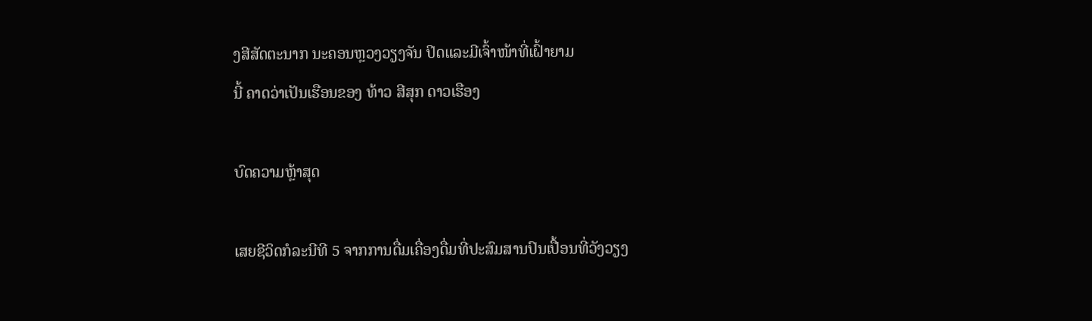ງສີສັດຕະນາກ ນະຄອນຫຼວງວຽງຈັນ ປິດແລະມີເຈົ້າໜ້າທີ່ເຝົ້າຍາມ
ນີ້ ຄາດວ່າເປັນເຮືອນຂອງ ທ້າວ ສີສຸກ ດາວເຮືອງ

ບົດຄວາມຫຼ້າສຸດ

ເສຍຊີວິດກໍລະນີທີ 5 ຈາກການດື່ມເຄື່ອງດື່ມທີ່ປະສົມສານປົນເປື້ອນທີ່ວັງວຽງ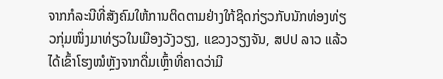ຈາກກໍລະນີທີ່ສັງຄົມໃຫ້ການຕິດຕາມຢ່າງໃກ້ຊິດກ່ຽວກັບນັກທ່ອງທ່ຽວກຸ່ມໜຶ່ງມາທ່ຽວໃນເມືອງວັງວຽງ, ແຂວງວຽງຈັນ, ສປປ ລາວ ແລ້ວໄດ້ເຂົ້າໂຮງໝໍຫຼັງຈາກດື່ມເຫຼົ້າທີ່ຄາດວ່າມີ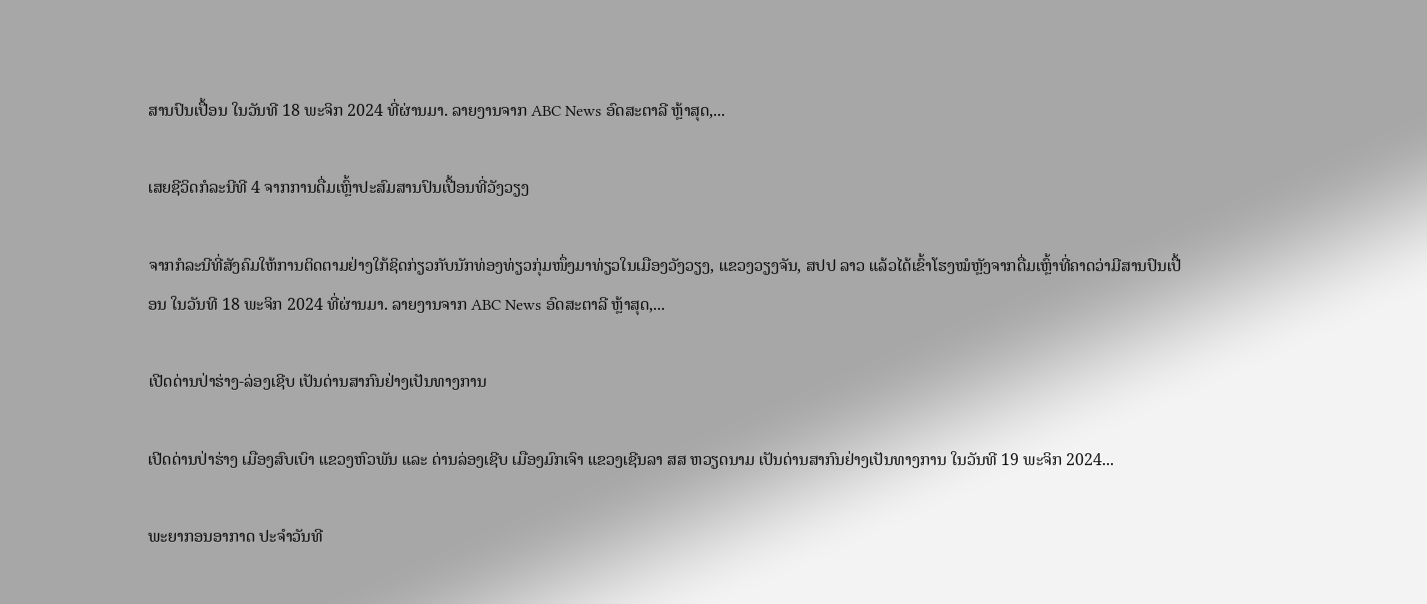ສານປົນເປື້ອນ ໃນວັນທີ 18 ພະຈິກ 2024 ທີ່ຜ່ານມາ. ລາຍງານຈາກ ABC News ອົດສະຕາລີ ຫຼ້າສຸດ,...

ເສຍຊີວິດກໍລະນີທີ 4 ຈາກການດື່ມເຫຼົ້າປະສົມສານປົນເປື້ອນທີ່ວັງວຽງ

ຈາກກໍລະນີທີ່ສັງຄົມໃຫ້ການຕິດຕາມຢ່າງໃກ້ຊິດກ່ຽວກັບນັກທ່ອງທ່ຽວກຸ່ມໜຶ່ງມາທ່ຽວໃນເມືອງວັງວຽງ, ແຂວງວຽງຈັນ, ສປປ ລາວ ແລ້ວໄດ້ເຂົ້າໂຮງໝໍຫຼັງຈາກດື່ມເຫຼົ້າທີ່ຄາດວ່າມີສານປົນເປື້ອນ ໃນວັນທີ 18 ພະຈິກ 2024 ທີ່ຜ່ານມາ. ລາຍງານຈາກ ABC News ອົດສະຕາລີ ຫຼ້າສຸດ,...

ເປີດດ່ານປ່າຮ່າງ-ລ່ອງເຊີບ ເປັນດ່ານສາກົນຢ່າງເປັນທາງການ

ເປີດດ່ານປ່າຮ່າງ ເມືອງສົບເບົາ ແຂວງຫົວພັນ ແລະ ດ່ານລ່ອງເຊີບ ເມືອງມົກເຈົາ ແຂວງເຊີນລາ ສສ ຫວຽດນາມ ເປັນດ່ານສາກົນຢ່າງເປັນທາງການ ໃນວັນທີ 19 ພະຈິກ 2024...

ພະຍາກອນອາກາດ ປະຈໍາວັນທີ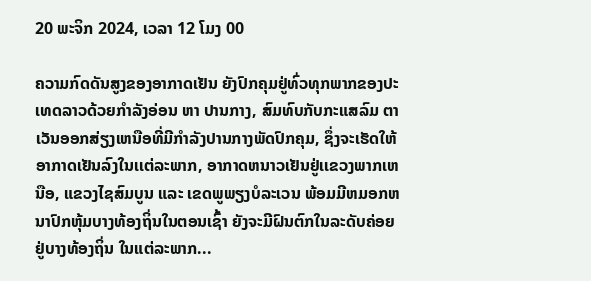20 ພະຈິກ 2024, ເວລາ 12 ໂມງ 00

ຄວາມກົດດັນສູງຂອງອາກາດເຢັນ ຍັງປົກຄຸມຢູ່ທົ່ວທຸກພາກຂອງປະເທດລາວດ້ວຍກໍາລັງອ່ອນ ຫາ ປານກາງ, ສົມທົບກັບກະແສລົມ ຕາເວັນອອກສ່ຽງເຫນືອທີ່ມີກໍາລັງປານກາງພັດປົກຄຸມ, ຊຶ່ງຈະເຮັດໃຫ້ອາກາດເຢັນລົງໃນເເຕ່ລະພາກ, ອາກາດຫນາວເຢັນຢູ່ເເຂວງພາກເຫນືອ, ແຂວງໄຊສົມບູນ ແລະ ເຂດພູພຽງບໍລະເວນ ພ້ອມມີຫມອກຫນາປົກຫຸ້ມບາງທ້ອງຖິ່ນໃນຕອນເຊົ້າ ຍັງຈະມີຝົນຕົກໃນລະດັບຄ່ອຍຢູ່ບາງທ້ອງຖິ່ນ ໃນແຕ່ລະພາກ...